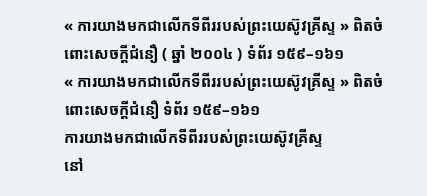« ការយាងមកជាលើកទីពីររបស់ព្រះយេស៊ូវគ្រីស្ទ » ពិតចំពោះសេចក្តីជំនឿ ( ឆ្នាំ ២០០៤ ) ទំព័រ ១៥៩–១៦១
« ការយាងមកជាលើកទីពីររបស់ព្រះយេស៊ូវគ្រីស្ទ » ពិតចំពោះសេចក្តីជំនឿ ទំព័រ ១៥៩–១៦១
ការយាងមកជាលើកទីពីររបស់ព្រះយេស៊ូវគ្រីស្ទ
នៅ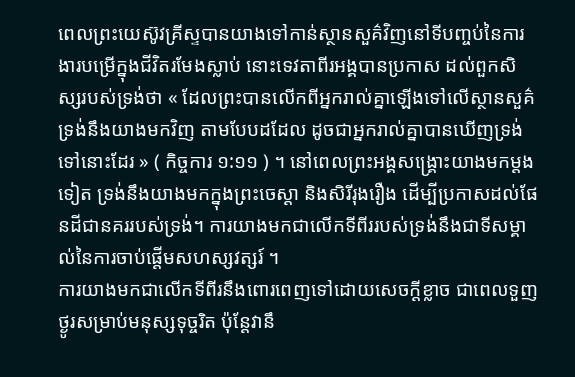ពេលព្រះយេស៊ូវគ្រីស្ទបានយាងទៅកាន់ស្ថានសួគ៌វិញនៅទីបញ្ចប់នៃការងារបម្រើក្នុងជីវិតរមែងស្លាប់ នោះទេវតាពីរអង្គបានប្រកាស ដល់ពួកសិស្សរបស់ទ្រង់ថា « ដែលព្រះបានលើកពីអ្នករាល់គ្នាឡើងទៅលើស្ថានសួគ៌ ទ្រង់នឹងយាងមកវិញ តាមបែបដដែល ដូចជាអ្នករាល់គ្នាបានឃើញទ្រង់ទៅនោះដែរ » ( កិច្ចការ ១:១១ ) ។ នៅពេលព្រះអង្គសង្គ្រោះយាងមកម្តងទៀត ទ្រង់នឹងយាងមកក្នុងព្រះចេស្តា និងសិរីរុងរឿង ដើម្បីប្រកាសដល់ផែនដីជានគររបស់ទ្រង់។ ការយាងមកជាលើកទីពីររបស់ទ្រង់នឹងជាទីសម្គាល់នៃការចាប់ផ្តើមសហស្សវត្សរ៍ ។
ការយាងមកជាលើកទីពីរនឹងពោរពេញទៅដោយសេចក្តីខ្លាច ជាពេលទួញថ្ងូរសម្រាប់មនុស្សទុច្ចរិត ប៉ុន្តែវានឹ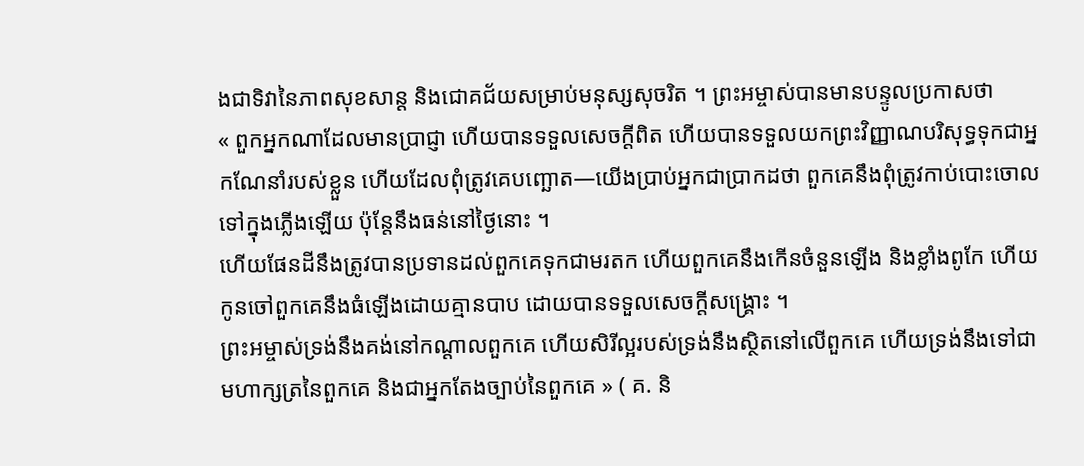ងជាទិវានៃភាពសុខសាន្ត និងជោគជ័យសម្រាប់មនុស្សសុចរិត ។ ព្រះអម្ចាស់បានមានបន្ទូលប្រកាសថា
« ពួកអ្នកណាដែលមានប្រាជ្ញា ហើយបានទទួលសេចក្ដីពិត ហើយបានទទួលយកព្រះវិញ្ញាណបរិសុទ្ធទុកជាអ្នកណែនាំរបស់ខ្លួន ហើយដែលពុំត្រូវគេបញ្ឆោត—យើងប្រាប់អ្នកជាប្រាកដថា ពួកគេនឹងពុំត្រូវកាប់បោះចោលទៅក្នុងភ្លើងឡើយ ប៉ុន្តែនឹងធន់នៅថ្ងៃនោះ ។
ហើយផែនដីនឹងត្រូវបានប្រទានដល់ពួកគេទុកជាមរតក ហើយពួកគេនឹងកើនចំនួនឡើង និងខ្លាំងពូកែ ហើយកូនចៅពួកគេនឹងធំឡើងដោយគ្មានបាប ដោយបានទទួលសេចក្ដីសង្គ្រោះ ។
ព្រះអម្ចាស់ទ្រង់នឹងគង់នៅកណ្ដាលពួកគេ ហើយសិរីល្អរបស់ទ្រង់នឹងស្ថិតនៅលើពួកគេ ហើយទ្រង់នឹងទៅជាមហាក្សត្រនៃពួកគេ និងជាអ្នកតែងច្បាប់នៃពួកគេ » ( គ. និ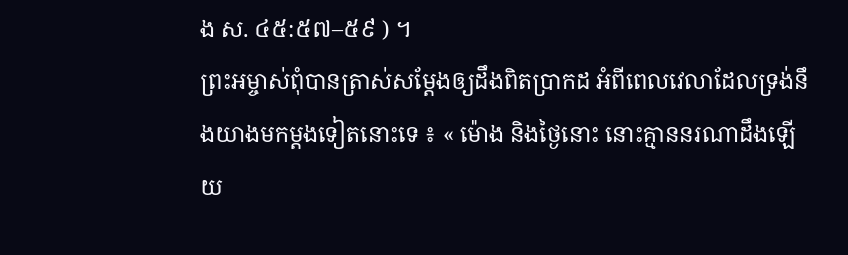ង ស. ៤៥:៥៧–៥៩ ) ។
ព្រះអម្ចាស់ពុំបានត្រាស់សម្ដែងឲ្យដឹងពិតប្រាកដ អំពីពេលវេលាដែលទ្រង់នឹងយាងមកម្តងទៀតនោះទេ ៖ « ម៉ោង និងថ្ងៃនោះ នោះគ្មាននរណាដឹងឡើយ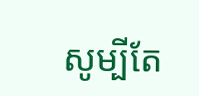សូម្បីតែ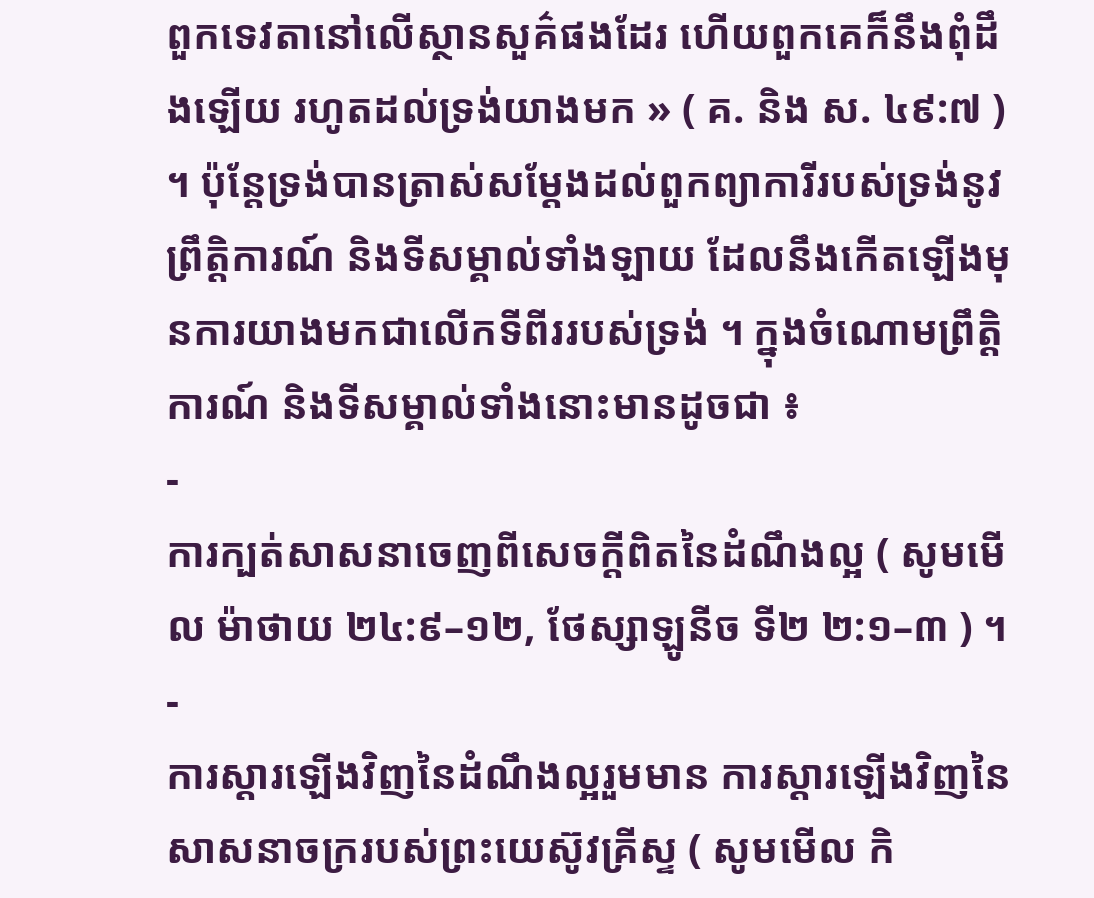ពួកទេវតានៅលើស្ថានសួគ៌ផងដែរ ហើយពួកគេក៏នឹងពុំដឹងឡើយ រហូតដល់ទ្រង់យាងមក » ( គ. និង ស. ៤៩:៧ ) ។ ប៉ុន្តែទ្រង់បានត្រាស់សម្ដែងដល់ពួកព្យាការីរបស់ទ្រង់នូវព្រឹត្តិការណ៍ និងទីសម្គាល់ទាំងឡាយ ដែលនឹងកើតឡើងមុនការយាងមកជាលើកទីពីររបស់ទ្រង់ ។ ក្នុងចំណោមព្រឹត្តិការណ៍ និងទីសម្គាល់ទាំងនោះមានដូចជា ៖
-
ការក្បត់សាសនាចេញពីសេចក្ដីពិតនៃដំណឹងល្អ ( សូមមើល ម៉ាថាយ ២៤:៩–១២, ថែស្សាឡូនីច ទី២ ២:១–៣ ) ។
-
ការស្ដារឡើងវិញនៃដំណឹងល្អរួមមាន ការស្ដារឡើងវិញនៃសាសនាចក្ររបស់ព្រះយេស៊ូវគ្រីស្ទ ( សូមមើល កិ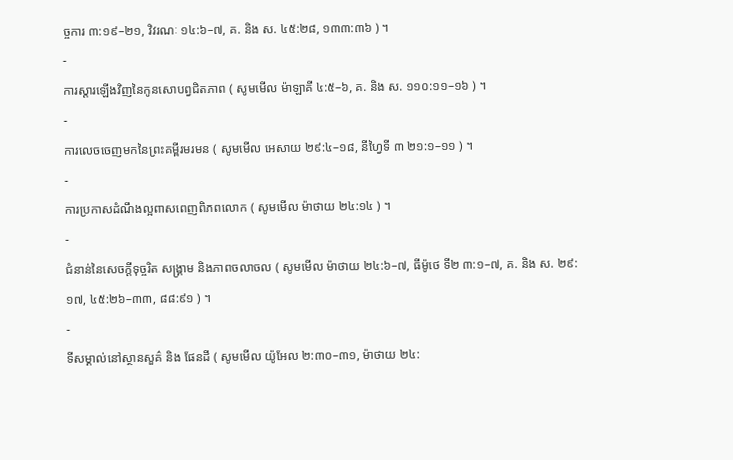ច្ចការ ៣:១៩–២១, វិវរណៈ ១៤:៦–៧, គ. និង ស. ៤៥:២៨, ១៣៣:៣៦ ) ។
-
ការស្តារឡើងវិញនៃកូនសោបព្វជិតភាព ( សូមមើល ម៉ាឡាគី ៤:៥–៦, គ. និង ស. ១១០:១១–១៦ ) ។
-
ការលេចចេញមកនៃព្រះគម្ពីរមរមន ( សូមមើល អេសាយ ២៩:៤–១៨, នីហ្វៃទី ៣ ២១:១–១១ ) ។
-
ការប្រកាសដំណឹងល្អពាសពេញពិភពលោក ( សូមមើល ម៉ាថាយ ២៤:១៤ ) ។
-
ជំនាន់នៃសេចក្ដីទុច្ចរិត សង្គ្រាម និងភាពចលាចល ( សូមមើល ម៉ាថាយ ២៤:៦–៧, ធីម៉ូថេ ទី២ ៣:១–៧, គ. និង ស. ២៩:១៧, ៤៥:២៦–៣៣, ៨៨:៩១ ) ។
-
ទីសម្គាល់នៅស្ថានសួគ៌ និង ផែនដី ( សូមមើល យ៉ូអែល ២:៣០–៣១, ម៉ាថាយ ២៤: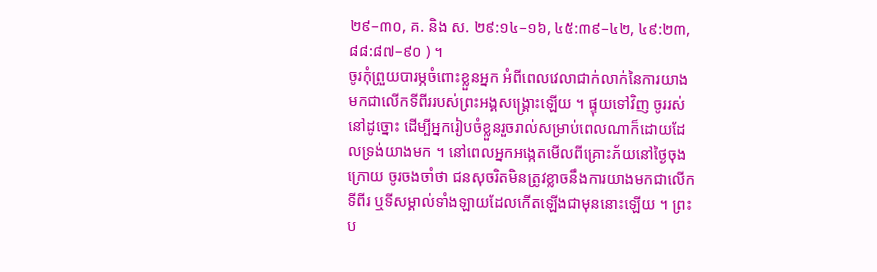២៩–៣០, គ. និង ស. ២៩:១៤–១៦, ៤៥:៣៩–៤២, ៤៩:២៣, ៨៨:៨៧–៩០ ) ។
ចូរកុំព្រួយបារម្ភចំពោះខ្លួនអ្នក អំពីពេលវេលាជាក់លាក់នៃការយាងមកជាលើកទីពីររបស់ព្រះអង្គសង្គ្រោះឡើយ ។ ផ្ទុយទៅវិញ ចូររស់នៅដូច្នោះ ដើម្បីអ្នករៀបចំខ្លួនរួចរាល់សម្រាប់ពេលណាក៏ដោយដែលទ្រង់យាងមក ។ នៅពេលអ្នកអង្កេតមើលពីគ្រោះភ័យនៅថ្ងៃចុងក្រោយ ចូរចងចាំថា ជនសុចរិតមិនត្រូវខ្លាចនឹងការយាងមកជាលើកទីពីរ ឬទីសម្គាល់ទាំងឡាយដែលកើតឡើងជាមុននោះឡើយ ។ ព្រះប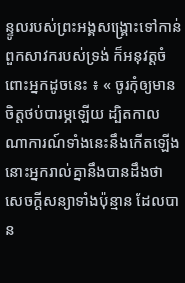ន្ទូលរបស់ព្រះអង្គសង្គ្រោះទៅកាន់ពួកសាវករបស់ទ្រង់ ក៏អនុវត្តចំពោះអ្នកដូចនេះ ៖ « ចូរកុំឲ្យមានចិត្តថប់បារម្ភឡើយ ដ្បិតកាលណាការណ៍ទាំងនេះនឹងកើតឡើង នោះអ្នករាល់គ្នានឹងបានដឹងថា សេចក្ដីសន្យាទាំងប៉ុន្មាន ដែលបាន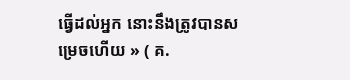ធ្វើដល់អ្នក នោះនឹងត្រូវបានសម្រេចហើយ » ( គ.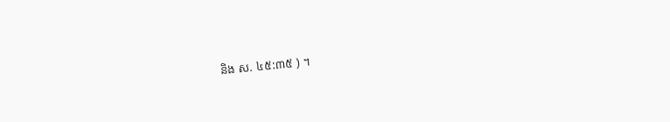និង ស. ៤៥:៣៥ ) ។